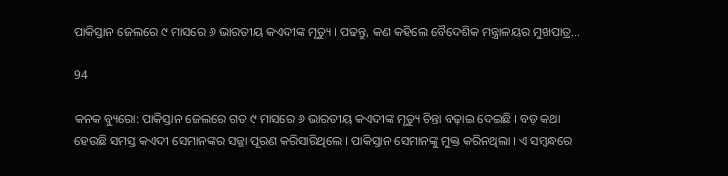ପାକିସ୍ତାନ ଜେଲରେ ୯ ମାସରେ ୬ ଭାରତୀୟ କଏଦୀଙ୍କ ମୃତ୍ୟୁ । ପଢନ୍ତୁ, କଣ କହିଲେ ବୈଦେଶିକ ମନ୍ତ୍ରାଳୟର ମୁଖପାତ୍ର…

94

କନକ ବ୍ୟୁରୋ: ପାକିସ୍ତାନ ଜେଲରେ ଗତ ୯ ମାସରେ ୬ ଭାରତୀୟ କଏଦୀଙ୍କ ମୃତ୍ୟୁ ଚିନ୍ତା ବଢ଼ାଇ ଦେଇଛି । ବଡ଼ କଥା ହେଉଛି ସମସ୍ତ କଏଦୀ ସେମାନଙ୍କର ସଜ୍ଜା ପୂରଣ କରିସାରିଥିଲେ । ପାକିସ୍ତାନ ସେମାନଙ୍କୁ ମୁକ୍ତ କରିନଥିଲା । ଏ ସମ୍ବନ୍ଧରେ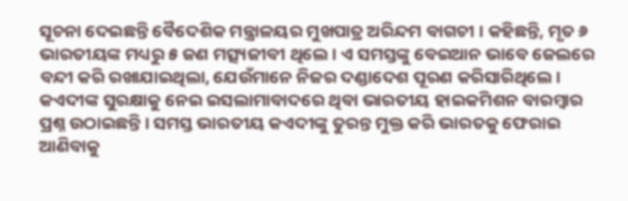ସୂଚନା ଦେଇଛନ୍ତି ବୈଦେଶିକ ମନ୍ତ୍ରାଳୟର ମୁଖପାତ୍ର ଅରିନ୍ଦମ ବାଗଚୀ । କହିଛନ୍ତି, ମୃତ ୬ ଭାରତୀୟଙ୍କ ମଧ୍ୟରୁ ୫ ଜଣ ମତ୍ସ୍ୟଜୀବୀ ଥିଲେ । ଏ ସମସ୍ତଙ୍କୁ ବେଇଆନ ଭାବେ ଜେଲରେ ବନ୍ଦୀ କରି ରଖାଯାଇଥିଲା, ଯେଉଁମାନେ ନିଜର ଦଣ୍ଡାଦେଶ ପୂରଣ କରିସାରିଥିଲେ । କଏଦୀଙ୍କ ସୁରକ୍ଷାକୁ ନେଇ ଇସଲାମାବାଦରେ ଥିବା ଭାରତୀୟ ହାଇକମିଶନ ବାରମ୍ବାର ପ୍ରଶ୍ନ ଉଠାଇଛନ୍ତି । ସମସ୍ତ ଭାରତୀୟ କଏଦୀଙ୍କୁ ତୁରନ୍ତ ମୁକ୍ତ କରି ଭାରତକୁ ଫେରାଇ ଆଣିବାକୁ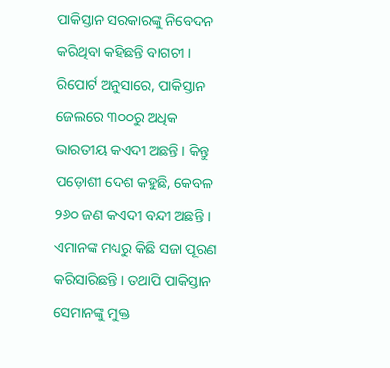ପାକିସ୍ତାନ ସରକାରଙ୍କୁ ନିବେଦନ କରିଥିବା କହିଛନ୍ତି ବାଗଚୀ । ରିପୋର୍ଟ ଅନୁସାରେ, ପାକିସ୍ତାନ ଜେଲରେ ୩୦୦ରୁ ଅଧିକ ଭାରତୀୟ କଏଦୀ ଅଛନ୍ତି । କିନ୍ତୁ ପଡ଼ୋଶୀ ଦେଶ କହୁଛି, କେବଳ ୨୬୦ ଜଣ କଏଦୀ ବନ୍ଦୀ ଅଛନ୍ତି । ଏମାନଙ୍କ ମଧ୍ୟରୁ କିଛି ସଜା ପୂରଣ କରିସାରିଛନ୍ତି । ତଥାପି ପାକିସ୍ତାନ ସେମାନଙ୍କୁ ମୁକ୍ତ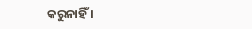କରୁନାହିଁ ।